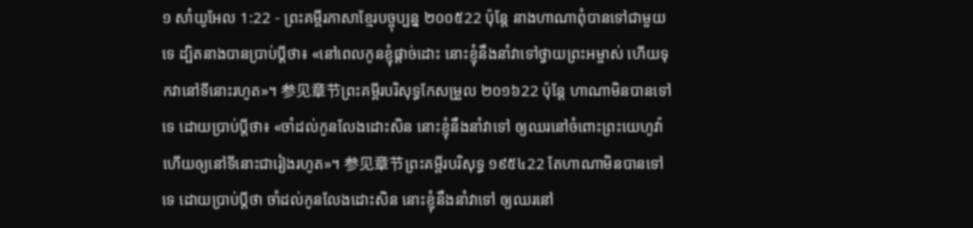១ សាំយូអែល 1:22 - ព្រះគម្ពីរភាសាខ្មែរបច្ចុប្បន្ន ២០០៥22 ប៉ុន្តែ នាងហាណាពុំបានទៅជាមួយទេ ដ្បិតនាងបានប្រាប់ប្ដីថា៖ «នៅពេលកូនខ្ញុំផ្ដាច់ដោះ នោះខ្ញុំនឹងនាំវាទៅថ្វាយព្រះអម្ចាស់ ហើយទុកវានៅទីនោះរហូត»។ 参见章节ព្រះគម្ពីរបរិសុទ្ធកែសម្រួល ២០១៦22 ប៉ុន្តែ ហាណាមិនបានទៅទេ ដោយប្រាប់ប្តីថា៖ «ចាំដល់កូនលែងដោះសិន នោះខ្ញុំនឹងនាំវាទៅ ឲ្យឈរនៅចំពោះព្រះយេហូវ៉ា ហើយឲ្យនៅទីនោះជារៀងរហូត»។ 参见章节ព្រះគម្ពីរបរិសុទ្ធ ១៩៥៤22 តែហាណាមិនបានទៅទេ ដោយប្រាប់ប្ដីថា ចាំដល់កូនលែងដោះសិន នោះខ្ញុំនឹងនាំវាទៅ ឲ្យឈរនៅ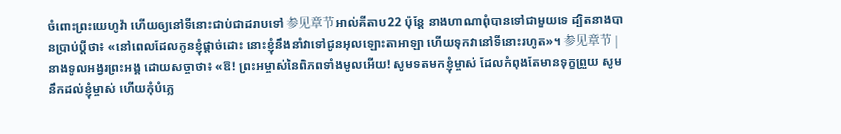ចំពោះព្រះយេហូវ៉ា ហើយឲ្យនៅទីនោះជាប់ជាដរាបទៅ 参见章节អាល់គីតាប22 ប៉ុន្តែ នាងហាណាពុំបានទៅជាមួយទេ ដ្បិតនាងបានប្រាប់ប្ដីថា៖ «នៅពេលដែលកូនខ្ញុំផ្តាច់ដោះ នោះខ្ញុំនឹងនាំវាទៅជូនអុលឡោះតាអាឡា ហើយទុកវានៅទីនោះរហូត»។ 参见章节 |
នាងទូលអង្វរព្រះអង្គ ដោយសច្ចាថា៖ «ឱ! ព្រះអម្ចាស់នៃពិភពទាំងមូលអើយ! សូមទតមកខ្ញុំម្ចាស់ ដែលកំពុងតែមានទុក្ខព្រួយ សូមនឹកដល់ខ្ញុំម្ចាស់ ហើយកុំបំភ្លេ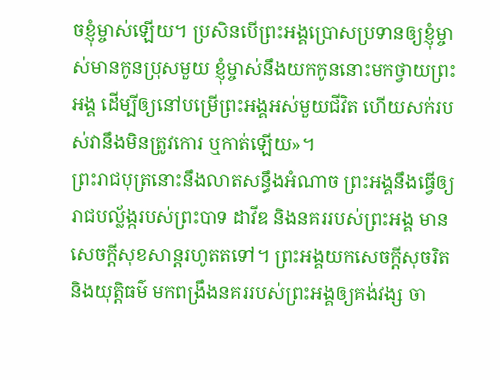ចខ្ញុំម្ចាស់ឡើយ។ ប្រសិនបើព្រះអង្គប្រោសប្រទានឲ្យខ្ញុំម្ចាស់មានកូនប្រុសមួយ ខ្ញុំម្ចាស់នឹងយកកូននោះមកថ្វាយព្រះអង្គ ដើម្បីឲ្យនៅបម្រើព្រះអង្គអស់មួយជីវិត ហើយសក់របស់វានឹងមិនត្រូវកោរ ឬកាត់ឡើយ»។
ព្រះរាជបុត្រនោះនឹងលាតសន្ធឹងអំណាច ព្រះអង្គនឹងធ្វើឲ្យរាជបល្ល័ង្ករបស់ព្រះបាទ ដាវីឌ និងនគររបស់ព្រះអង្គ មានសេចក្ដីសុខសាន្តរហូតតទៅ។ ព្រះអង្គយកសេចក្ដីសុចរិត និងយុត្តិធម៌ មកពង្រឹងនគររបស់ព្រះអង្គឲ្យគង់វង្ស ចា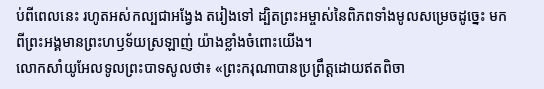ប់ពីពេលនេះ រហូតអស់កល្បជាអង្វែង តរៀងទៅ ដ្បិតព្រះអម្ចាស់នៃពិភពទាំងមូលសម្រេចដូច្នេះ មកពីព្រះអង្គមានព្រះហឫទ័យស្រឡាញ់ យ៉ាងខ្លាំងចំពោះយើង។
លោកសាំយូអែលទូលព្រះបាទសូលថា៖ «ព្រះករុណាបានប្រព្រឹត្តដោយឥតពិចា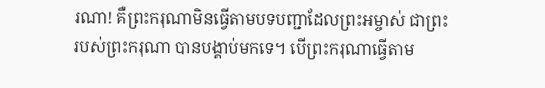រណា! គឺព្រះករុណាមិនធ្វើតាមបទបញ្ជាដែលព្រះអម្ចាស់ ជាព្រះរបស់ព្រះករុណា បានបង្គាប់មកទេ។ បើព្រះករុណាធ្វើតាម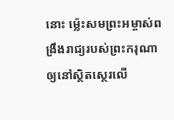នោះ ម៉្លេះសមព្រះអម្ចាស់ពង្រឹងរាជ្យរបស់ព្រះករុណា ឲ្យនៅស្ថិតស្ថេរលើ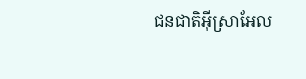ជនជាតិអ៊ីស្រាអែល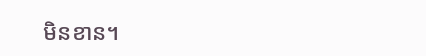មិនខាន។